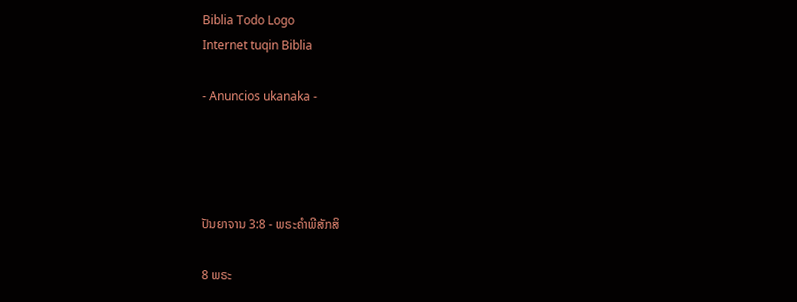Biblia Todo Logo
Internet tuqin Biblia

- Anuncios ukanaka -




ປັນຍາຈານ 3:8 - ພຣະຄຳພີສັກສິ

8 ພຣະ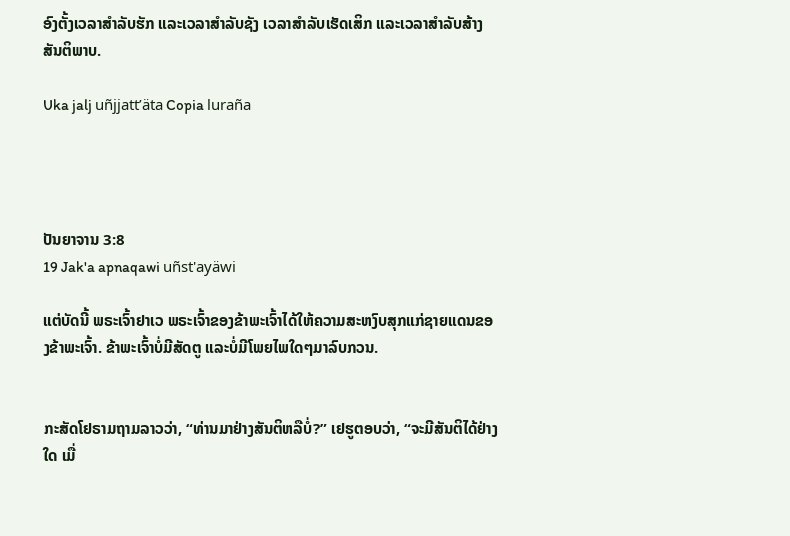ອົງຕັ້ງເວລາສຳລັບຮັກ ແລະເວລາສຳລັບຊັງ ເວລາສຳລັບເຮັດເສິກ ແລະເວລາສຳລັບສ້າງສັນຕິພາບ.

Uka jalj uñjjattʼäta Copia luraña




ປັນຍາຈານ 3:8
19 Jak'a apnaqawi uñst'ayäwi

ແຕ່ບັດນີ້ ພຣະເຈົ້າຢາເວ ພຣະເຈົ້າຂອງຂ້າພະເຈົ້າໄດ້ໃຫ້ຄວາມສະຫງົບສຸກແກ່ຊາຍແດນຂອງຂ້າພະເຈົ້າ. ຂ້າພະເຈົ້າບໍ່ມີສັດຕູ ແລະບໍ່ມີໂພຍໄພໃດໆມາລົບກວນ.


ກະສັດໂຢຣາມຖາມລາວວ່າ, “ທ່ານມາຢ່າງສັນຕິຫລືບໍ່?” ເຢຮູຕອບວ່າ, “ຈະມີສັນຕິໄດ້ຢ່າງໃດ ເມື່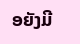ອຍັງມີ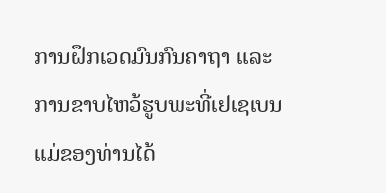ການຝຶກເວດມົນກົນຄາຖາ ແລະການຂາບໄຫວ້ຮູບພະທີ່ເຢເຊເບນແມ່ຂອງທ່ານໄດ້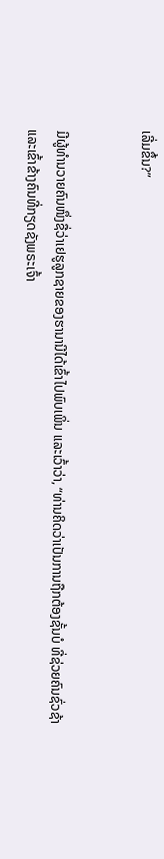ເລີ່ມຂຶ້ນ?”


ມີຜູ້ທຳນວາຍຄົນໜຶ່ງຊື່ວ່າເຢຮູລູກຊາຍຂອງຮານານີໄດ້ເຂົ້າໄປພົບເພິ່ນ ແລະເວົ້າວ່າ, “ທ່ານຄິດວ່າເປັນການຖືກຕ້ອງຊັ້ນບໍ ທີ່ຊ່ວຍຄົນຊົ່ວຊ້າ ແລະເຂົ້າຂ້າງຄົນທີ່ກຽດຊັງພຣະເຈົ້າ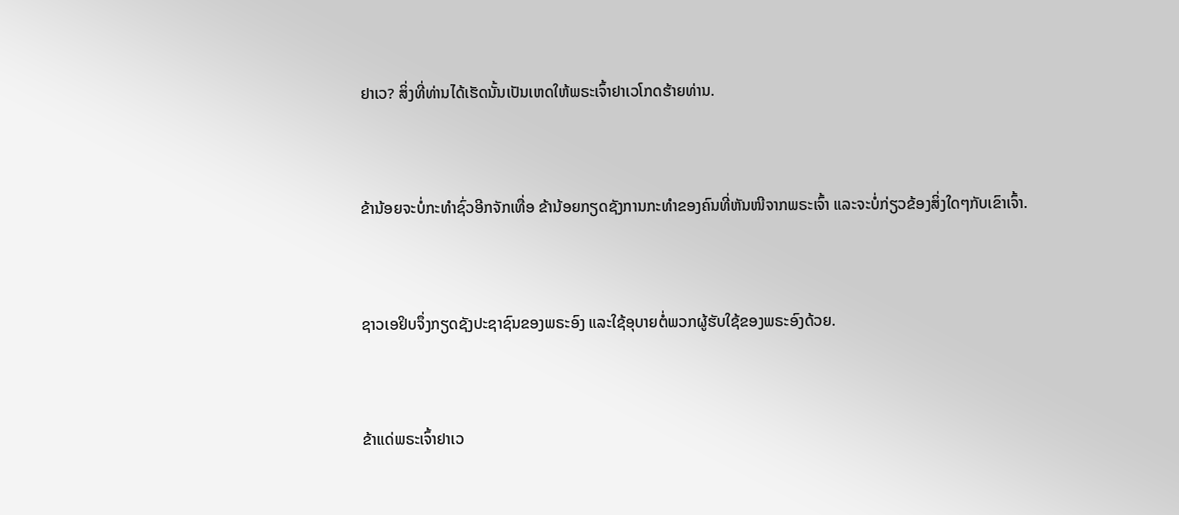ຢາເວ? ສິ່ງທີ່ທ່ານໄດ້ເຮັດນັ້ນເປັນເຫດໃຫ້ພຣະເຈົ້າຢາເວໂກດຮ້າຍທ່ານ.


ຂ້ານ້ອຍຈະບໍ່ກະທຳຊົ່ວອີກຈັກເທື່ອ ຂ້ານ້ອຍກຽດຊັງການກະທຳຂອງຄົນທີ່ຫັນໜີຈາກພຣະເຈົ້າ ແລະຈະບໍ່ກ່ຽວຂ້ອງສິ່ງໃດໆກັບເຂົາເຈົ້າ.


ຊາວເອຢິບຈຶ່ງກຽດຊັງປະຊາຊົນຂອງພຣະອົງ ແລະໃຊ້ອຸບາຍຕໍ່ພວກຜູ້ຮັບໃຊ້ຂອງພຣະອົງດ້ວຍ.


ຂ້າແດ່ພຣະເຈົ້າຢາເວ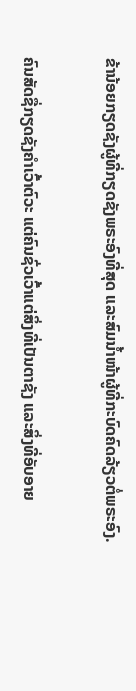ຂ້ານ້ອຍກຽດຊັງຜູ້ທີ່ກຽດຊັງພຣະອົງທີ່ສຸດ ແລະສົມນໍ້າໜ້າຜູ້ທີ່ກະບົດຄົດລ້ຽວຕໍ່ພຣະອົງ.


ຄົນສັດຊື່ກຽດຊັງຄຳເວົ້າຕົວະ ແຕ່ຄົນຊົ່ວເວົ້າແຕ່ສິ່ງທີ່ເປັນຕາຊັງ ແລະສິ່ງທີ່ອັບອາຍ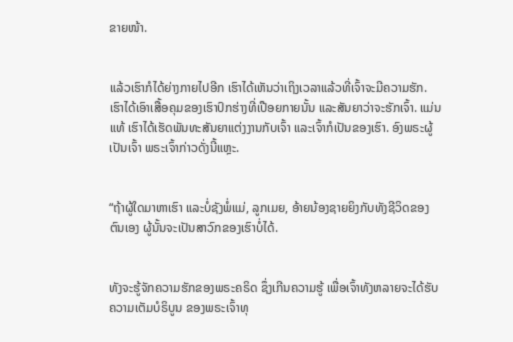ຂາຍໜ້າ.


ແລ້ວເຮົາກໍໄດ້ຍ່າງກາຍໄປອີກ ເຮົາໄດ້ເຫັນວ່າເຖິງເວລາແລ້ວທີ່ເຈົ້າຈະມີຄວາມຮັກ. ເຮົາໄດ້ເອົາເສື້ອຄຸມຂອງເຮົາປົກຮ່າງທີ່ເປືອຍກາຍນັ້ນ ແລະສັນຍາວ່າຈະຮັກເຈົ້າ. ແມ່ນແທ້ ເຮົາໄດ້ເຮັດພັນທະສັນຍາແຕ່ງງານກັບເຈົ້າ ແລະເຈົ້າກໍເປັນຂອງເຮົາ. ອົງພຣະຜູ້ເປັນເຈົ້າ ພຣະເຈົ້າກ່າວດັ່ງນີ້ແຫຼະ.


“ຖ້າຜູ້ໃດມາຫາເຮົາ ແລະບໍ່ຊັງພໍ່ແມ່, ລູກເມຍ, ອ້າຍນ້ອງຊາຍຍິງກັບທັງຊີວິດຂອງຕົນເອງ ຜູ້ນັ້ນຈະເປັນສາວົກຂອງເຮົາບໍ່ໄດ້.


ທັງຈະຮູ້ຈັກຄວາມຮັກຂອງພຣະຄຣິດ ຊຶ່ງເກີນຄວາມຮູ້ ເພື່ອເຈົ້າທັງຫລາຍຈະໄດ້ຮັບຄວາມເຕັມບໍຣິບູນ ຂອງພຣະເຈົ້າທຸ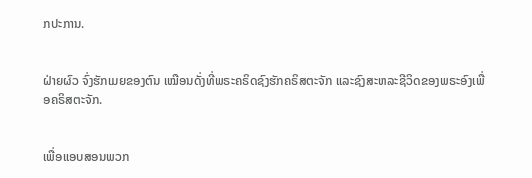ກປະການ.


ຝ່າຍຜົວ ຈົ່ງຮັກເມຍຂອງຕົນ ເໝືອນດັ່ງທີ່ພຣະຄຣິດຊົງຮັກຄຣິສຕະຈັກ ແລະຊົງສະຫລະຊີວິດຂອງພຣະອົງເພື່ອຄຣິສຕະຈັກ.


ເພື່ອແອບສອນພວກ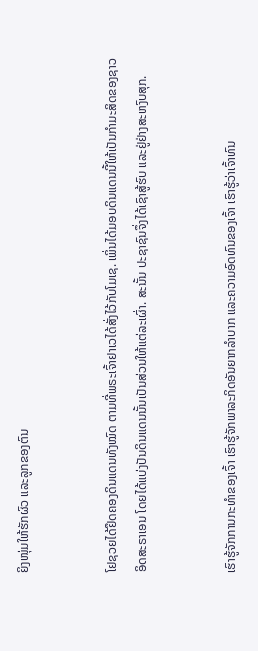ຍິງໜຸ່ມໃຫ້ຮັກຜົວ ແລະລູກຂອງຕົນ


ໂຢຊວຍໄດ້ຢຶດຄອງດິນແດນທັງໝົດ ຕາມທີ່ພຣະເຈົ້າຢາເວໄດ້ສັ່ງໄວ້ກັບໂມເຊ. ເພິ່ນໄດ້ມອບດິນແດນນີ້ໃຫ້ເປັນກຳມະສິດຂອງຊາວອິດສະຣາເອນ ໂດຍໄດ້ແບ່ງປັນດິນແດນນັ້ນເປັນສ່ວນໃຫ້ແຕ່ລະເຜົ່າ. ສະນັ້ນ ປະຊາຊົນຈຶ່ງໄດ້ເຊົາສູ້ຮົບ ແລະຢູ່ຢ່າງສະຫງົບສຸກ.


ເຮົາຮູ້ຈັກການກະທຳຂອງເຈົ້າ ເຮົາຮູ້ຈັກພາລະກິດອັນຍາກລຳບາກ ແລະຄວາມອົດທົນຂອງເຈົ້າ ເຮົາຮູ້ວ່າເຈົ້າທົນ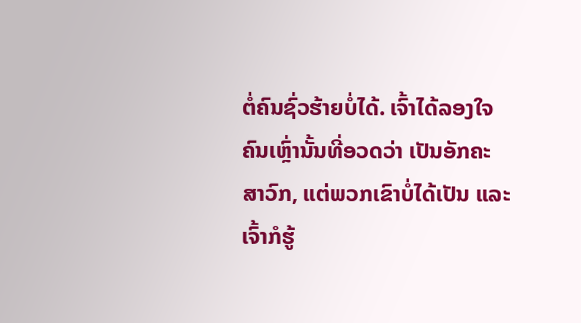ຕໍ່ຄົນຊົ່ວຮ້າຍບໍ່ໄດ້. ເຈົ້າໄດ້ລອງໃຈຄົນເຫຼົ່ານັ້ນທີ່ອວດວ່າ ເປັນອັກຄະສາວົກ, ແຕ່ພວກເຂົາບໍ່ໄດ້ເປັນ ແລະເຈົ້າກໍຮູ້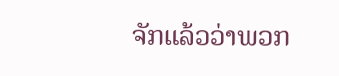ຈັກແລ້ວວ່າພວກ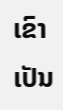ເຂົາເປັນ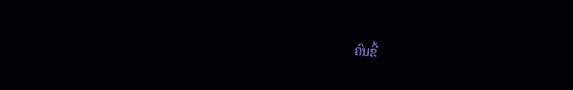ຄົນຂີ້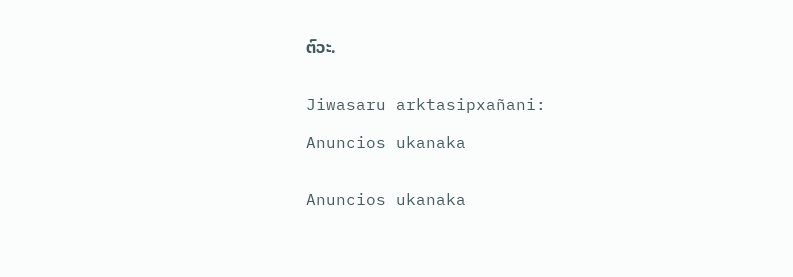ຕົວະ.


Jiwasaru arktasipxañani:

Anuncios ukanaka


Anuncios ukanaka